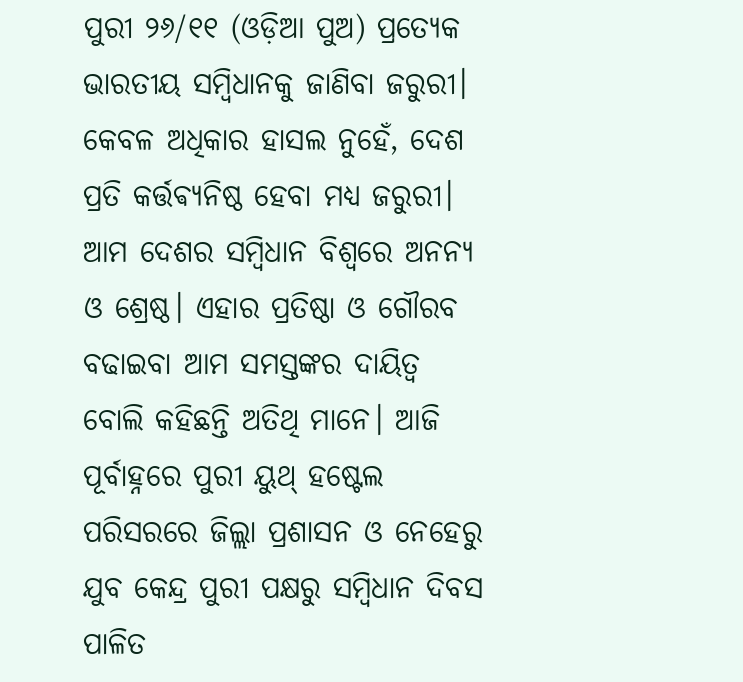ପୁରୀ ୨୬/୧୧ (ଓଡ଼ିଆ ପୁଅ) ପ୍ରତ୍ୟେକ ଭାରତୀୟ ସମ୍ବିଧାନକୁ ଜାଣିବା ଜରୁରୀ। କେବଳ ଅଧିକାର ହାସଲ ନୁହେଁ, ଦେଶ ପ୍ରତି କର୍ତ୍ତଵ୍ୟନିଷ୍ଠ ହେବା ମଧ୍ୟ ଜରୁରୀ। ଆମ ଦେଶର ସମ୍ବିଧାନ ବିଶ୍ଵରେ ଅନନ୍ୟ ଓ ଶ୍ରେଷ୍ଠ। ଏହାର ପ୍ରତିଷ୍ଠା ଓ ଗୌରବ ବଢାଇବା ଆମ ସମସ୍ତଙ୍କର ଦାୟିତ୍ୱ ବୋଲି କହିଛନ୍ତି ଅତିଥି ମାନେ। ଆଜି ପୂର୍ବାହ୍ନରେ ପୁରୀ ୟୁଥ୍ ହଷ୍ଟେଲ ପରିସରରେ ଜିଲ୍ଲା ପ୍ରଶାସନ ଓ ନେହେରୁ ଯୁବ କେନ୍ଦ୍ର ପୁରୀ ପକ୍ଷରୁ ସମ୍ବିଧାନ ଦିବସ ପାଳିତ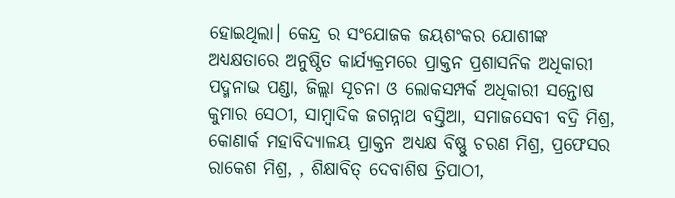ହୋଇଥିଲା। କେନ୍ଦ୍ର ର ସଂଯୋଜକ ଜୟଶଂକର ଯୋଶୀଙ୍କ ଅଧ୍ୟକ୍ଷତାରେ ଅନୁଷ୍ଠିତ କାର୍ଯ୍ୟକ୍ରମରେ ପ୍ରାକ୍ତନ ପ୍ରଶାସନିକ ଅଧିକାରୀ ପଦ୍ମନାଭ ପଣ୍ଡା, ଜିଲ୍ଲା ସୂଚନା ଓ ଲୋକସମ୍ପର୍କ ଅଧିକାରୀ ସନ୍ତୋଷ କୁମାର ସେଠୀ, ସାମ୍ବାଦିକ ଜଗନ୍ନାଥ ବସ୍ତିଆ, ସମାଜସେବୀ ବଦ୍ରି ମିଶ୍ର, କୋଣାର୍କ ମହାବିଦ୍ୟାଳୟ ପ୍ରାକ୍ତନ ଅଧ୍ୟକ୍ଷ ବିଷ୍ଣୁ ଚରଣ ମିଶ୍ର, ପ୍ରଫେସର ରାକେଶ ମିଶ୍ର, , ଶିକ୍ଷାବିତ୍ ଦେବାଶିଷ ତ୍ରିପାଠୀ,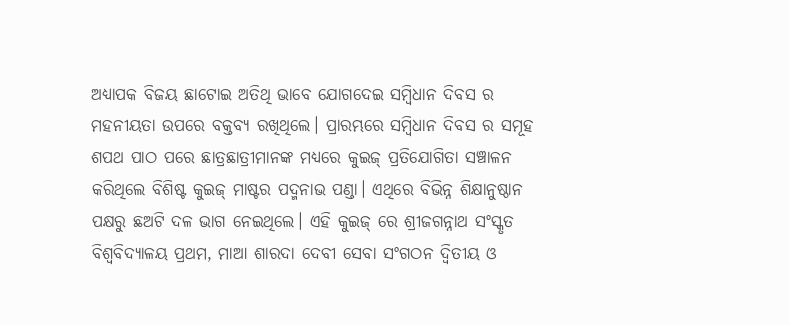ଅଧ୍ୟାପକ ବିଜୟ ଛାଟୋଇ ଅତିଥି ଭାବେ ଯୋଗଦେଇ ସମ୍ବିଧାନ ଦିବସ ର ମହନୀୟତା ଉପରେ ବକ୍ତବ୍ୟ ରଖିଥିଲେ। ପ୍ରାରମ୍ଭରେ ସମ୍ବିଧାନ ଦିବସ ର ସମୂହ ଶପଥ ପାଠ ପରେ ଛାତ୍ରଛାତ୍ରୀମାନଙ୍କ ମଧ୍ୟରେ କୁଇଜ୍ ପ୍ରତିଯୋଗିତା ସଞ୍ଚାଳନ କରିଥିଲେ ବିଶିଷ୍ଟ କୁଇଜ୍ ମାଷ୍ଟର ପଦ୍ମନାଭ ପଣ୍ଡା। ଏଥିରେ ବିଭିନ୍ନ ଶିକ୍ଷାନୁଷ୍ଠାନ ପକ୍ଷରୁ ଛଅଟି ଦଳ ଭାଗ ନେଇଥିଲେ। ଏହି କୁଇଜ୍ ରେ ଶ୍ରୀଜଗନ୍ନାଥ ସଂସ୍କୃତ ବିଶ୍ଵବିଦ୍ୟାଳୟ ପ୍ରଥମ, ମାଆ ଶାରଦା ଦେବୀ ସେବା ସଂଗଠନ ଦ୍ବିତୀୟ ଓ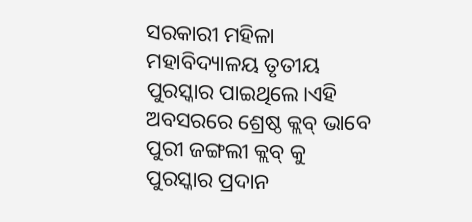ସରକାରୀ ମହିଳା ମହାବିଦ୍ୟାଳୟ ତୃତୀୟ ପୁରସ୍କାର ପାଇଥିଲେ।ଏହି ଅବସରରେ ଶ୍ରେଷ୍ଠ କ୍ଲବ୍ ଭାବେ ପୁରୀ ଜଙ୍ଗଲୀ କ୍ଲବ୍ କୁ ପୁରସ୍କାର ପ୍ରଦାନ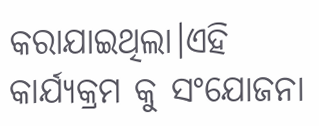କରାଯାଇଥିଲା।ଏହି କାର୍ଯ୍ୟକ୍ରମ କୁ ସଂଯୋଜନା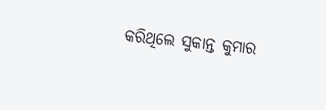କରିଥିଲେ ସୁକାନ୍ତ କୁମାର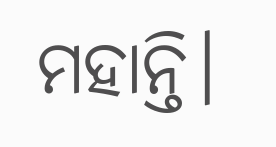ମହାନ୍ତି।